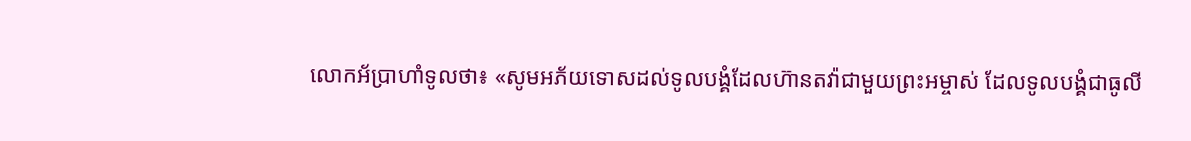លោកអ័ប្រាហាំទូលថា៖ «សូមអភ័យទោសដល់ទូលបង្គំដែលហ៊ានតវ៉ាជាមួយព្រះអម្ចាស់ ដែលទូលបង្គំជាធូលី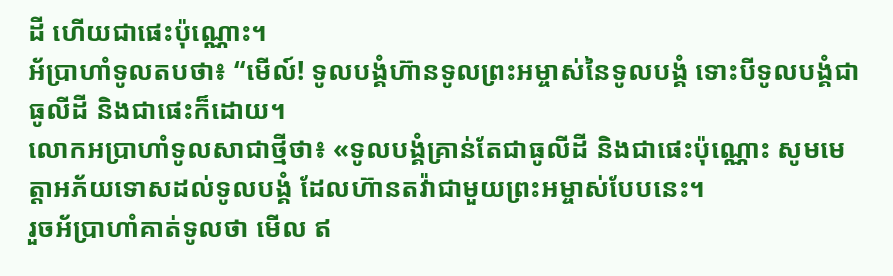ដី ហើយជាផេះប៉ុណ្ណោះ។
អ័ប្រាហាំទូលតបថា៖ “មើល៍! ទូលបង្គំហ៊ានទូលព្រះអម្ចាស់នៃទូលបង្គំ ទោះបីទូលបង្គំជាធូលីដី និងជាផេះក៏ដោយ។
លោកអប្រាហាំទូលសាជាថ្មីថា៖ «ទូលបង្គំគ្រាន់តែជាធូលីដី និងជាផេះប៉ុណ្ណោះ សូមមេត្តាអភ័យទោសដល់ទូលបង្គំ ដែលហ៊ានតវ៉ាជាមួយព្រះអម្ចាស់បែបនេះ។
រួចអ័ប្រាហាំគាត់ទូលថា មើល ឥ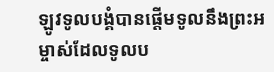ឡូវទូលបង្គំបានផ្តើមទូលនឹងព្រះអម្ចាស់ដែលទូលប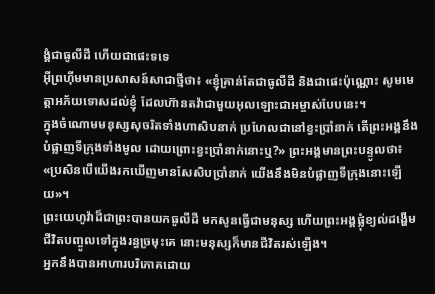ង្គំជាធូលីដី ហើយជាផេះទទេ
អ៊ីព្រហ៊ីមមានប្រសាសន៍សាជាថ្មីថា៖ «ខ្ញុំគ្រាន់តែជាធូលីដី និងជាផេះប៉ុណ្ណោះ សូមមេត្តាអភ័យទោសដល់ខ្ញុំ ដែលហ៊ានតវ៉ាជាមួយអុលឡោះជាអម្ចាស់បែបនេះ។
ក្នុងចំណោមមនុស្សសុចរិតទាំងហាសិបនាក់ ប្រហែលជានៅខ្វះប្រាំនាក់ តើព្រះអង្គនឹងបំផ្លាញទីក្រុងទាំងមូល ដោយព្រោះខ្វះប្រាំនាក់នោះឬ?» ព្រះអង្គមានព្រះបន្ទូលថា៖ «ប្រសិនបើយើងរកឃើញមានសែសិបប្រាំនាក់ យើងនឹងមិនបំផ្លាញទីក្រុងនោះឡើយ»។
ព្រះយេហូវ៉ាដ៏ជាព្រះបានយកធូលីដី មកសូនធ្វើជាមនុស្ស ហើយព្រះអង្គផ្លុំខ្យល់ដង្ហើមជីវិតបញ្ចូលទៅក្នុងរន្ធច្រមុះគេ នោះមនុស្សក៏មានជីវិតរស់ឡើង។
អ្នកនឹងបានអាហារបរិភោគដោយ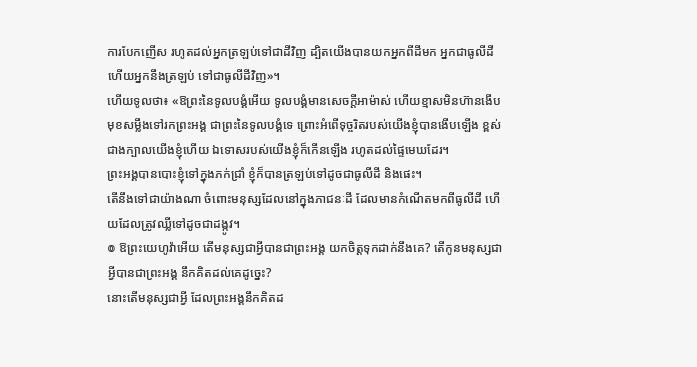ការបែកញើស រហូតដល់អ្នកត្រឡប់ទៅជាដីវិញ ដ្បិតយើងបានយកអ្នកពីដីមក អ្នកជាធូលីដី ហើយអ្នកនឹងត្រឡប់ ទៅជាធូលីដីវិញ»។
ហើយទូលថា៖ «ឱព្រះនៃទូលបង្គំអើយ ទូលបង្គំមានសេចក្ដីអាម៉ាស់ ហើយខ្មាសមិនហ៊ានងើបមុខសម្លឹងទៅរកព្រះអង្គ ជាព្រះនៃទូលបង្គំទេ ព្រោះអំពើទុច្ចរិតរបស់យើងខ្ញុំបានងើបឡើង ខ្ពស់ជាងក្បាលយើងខ្ញុំហើយ ឯទោសរបស់យើងខ្ញុំក៏កើនឡើង រហូតដល់ផ្ទៃមេឃដែរ។
ព្រះអង្គបានបោះខ្ញុំទៅក្នុងភក់ជ្រាំ ខ្ញុំក៏បានត្រឡប់ទៅដូចជាធូលីដី និងផេះ។
តើនឹងទៅជាយ៉ាងណា ចំពោះមនុស្សដែលនៅក្នុងភាជនៈដី ដែលមានកំណើតមកពីធូលីដី ហើយដែលត្រូវឈ្លីទៅដូចជាដង្កូវ។
៙ ឱព្រះយេហូវ៉ាអើយ តើមនុស្សជាអ្វីបានជាព្រះអង្គ យកចិត្តទុកដាក់នឹងគេ? តើកូនមនុស្សជាអ្វីបានជាព្រះអង្គ នឹកគិតដល់គេដូច្នេះ?
នោះតើមនុស្សជាអ្វី ដែលព្រះអង្គនឹកគិតដ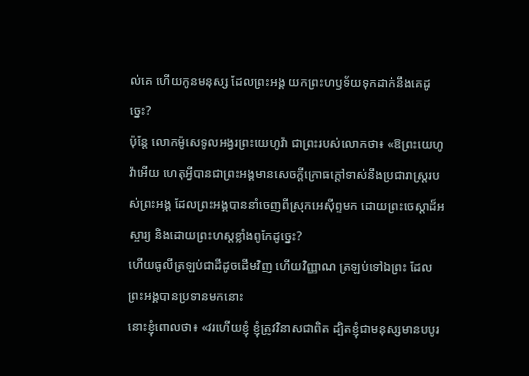ល់គេ ហើយកូនមនុស្ស ដែលព្រះអង្គ យកព្រះហឫទ័យទុកដាក់នឹងគេដូច្នេះ?
ប៉ុន្តែ លោកម៉ូសេទូលអង្វរព្រះយេហូវ៉ា ជាព្រះរបស់លោកថា៖ «ឱព្រះយេហូវ៉ាអើយ ហេតុអ្វីបានជាព្រះអង្គមានសេចក្ដីក្រោធក្តៅទាស់នឹងប្រជារាស្ត្ររបស់ព្រះអង្គ ដែលព្រះអង្គបាននាំចេញពីស្រុកអេស៊ីព្ទមក ដោយព្រះចេស្តាដ៏អស្ចារ្យ និងដោយព្រះហស្តខ្លាំងពូកែដូច្នេះ?
ហើយធូលីត្រឡប់ជាដីដូចដើមវិញ ហើយវិញ្ញាណ ត្រឡប់ទៅឯព្រះ ដែលព្រះអង្គបានប្រទានមកនោះ
នោះខ្ញុំពោលថា៖ «វរហើយខ្ញុំ ខ្ញុំត្រូវវិនាសជាពិត ដ្បិតខ្ញុំជាមនុស្សមានបបូរ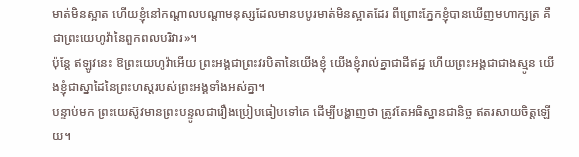មាត់មិនស្អាត ហើយខ្ញុំនៅកណ្ដាលបណ្ដាមនុស្សដែលមានបបូរមាត់មិនស្អាតដែរ ពីព្រោះភ្នែកខ្ញុំបានឃើញមហាក្សត្រ គឺជាព្រះយេហូវ៉ានៃពួកពលបរិវារ»។
ប៉ុន្តែ ឥឡូវនេះ ឱព្រះយេហូវ៉ាអើយ ព្រះអង្គជាព្រះវរបិតានៃយើងខ្ញុំ យើងខ្ញុំរាល់គ្នាជាដីឥដ្ឋ ហើយព្រះអង្គជាជាងស្មូន យើងខ្ញុំជាស្នាដៃនៃព្រះហស្តរបស់ព្រះអង្គទាំងអស់គ្នា។
បន្ទាប់មក ព្រះយេស៊ូវមានព្រះបន្ទូលជារឿងប្រៀបធៀបទៅគេ ដើម្បីបង្ហាញថា ត្រូវតែអធិស្ឋានជានិច្ច ឥតរសាយចិត្តឡើយ។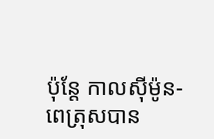ប៉ុន្ដែ កាលស៊ីម៉ូន-ពេត្រុសបាន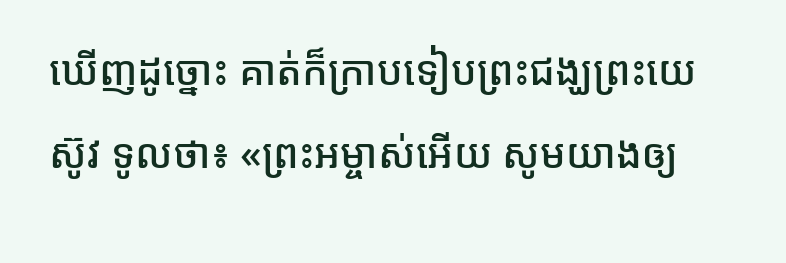ឃើញដូច្នោះ គាត់ក៏ក្រាបទៀបព្រះជង្ឃព្រះយេស៊ូវ ទូលថា៖ «ព្រះអម្ចាស់អើយ សូមយាងឲ្យ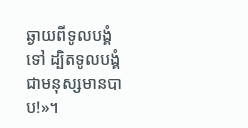ឆ្ងាយពីទូលបង្គំទៅ ដ្បិតទូលបង្គំជាមនុស្សមានបាប!»។